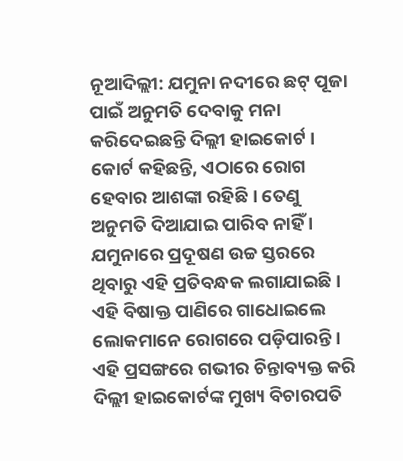ନୂଆଦିଲ୍ଲୀ: ଯମୁନା ନଦୀରେ ଛଟ୍ ପୂଜା ପାଇଁ ଅନୁମତି ଦେବାକୁ ମନା କରିଦେଇଛନ୍ତି ଦିଲ୍ଲୀ ହାଇକୋର୍ଟ । କୋର୍ଟ କହିଛନ୍ତି, ଏଠାରେ ରୋଗ ହେବାର ଆଶଙ୍କା ରହିଛି । ତେଣୁ ଅନୁମତି ଦିଆଯାଇ ପାରିବ ନାହିଁ । ଯମୁନାରେ ପ୍ରଦୂଷଣ ଉଚ୍ଚ ସ୍ତରରେ ଥିବାରୁ ଏହି ପ୍ରତିବନ୍ଧକ ଲଗାଯାଇଛି । ଏହି ବିଷାକ୍ତ ପାଣିରେ ଗାଧୋଇଲେ ଲୋକମାନେ ରୋଗରେ ପଡ଼ିପାରନ୍ତି । ଏହି ପ୍ରସଙ୍ଗରେ ଗଭୀର ଚିନ୍ତାବ୍ୟକ୍ତ କରି ଦିଲ୍ଲୀ ହାଇକୋର୍ଟଙ୍କ ମୁଖ୍ୟ ବିଚାରପତି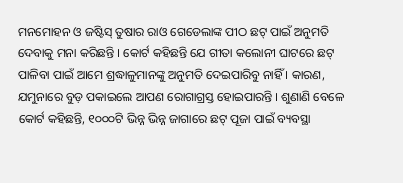ମନମୋହନ ଓ ଜଷ୍ଟିସ୍ ତୁଷାର ରାଓ ଗେଡେଲାଙ୍କ ପୀଠ ଛଟ୍ ପାଇଁ ଅନୁମତି ଦେବାକୁ ମନା କରିଛନ୍ତି । କୋର୍ଟ କହିଛନ୍ତି ଯେ ଗୀତା କଲୋନୀ ଘାଟରେ ଛଟ୍ ପାଳିବା ପାଇଁ ଆମେ ଶ୍ରଦ୍ଧାଳୁମାନଙ୍କୁ ଅନୁମତି ଦେଇପାରିବୁ ନାହିଁ । କାରଣ, ଯମୁନାରେ ବୁଡ଼ ପକାଇଲେ ଆପଣ ରୋଗାଗ୍ରସ୍ତ ହୋଇପାରନ୍ତି । ଶୁଣାଣି ବେଳେ କୋର୍ଟ କହିଛନ୍ତି, ୧୦୦୦ଟି ଭିନ୍ନ ଭିନ୍ନ ଜାଗାରେ ଛଟ୍ ପୂଜା ପାଇଁ ବ୍ୟବସ୍ଥା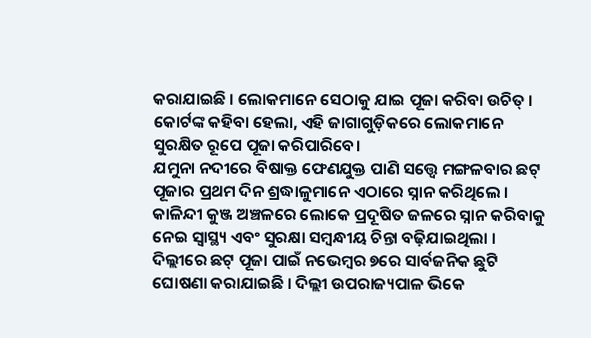କରାଯାଇଛି । ଲୋକମାନେ ସେଠାକୁ ଯାଇ ପୂଜା କରିବା ଉଚିତ୍ । କୋର୍ଟଙ୍କ କହିବା ହେଲା, ଏହି ଜାଗାଗୁଡ଼ିକରେ ଲୋକମାନେ ସୁରକ୍ଷିତ ରୂପେ ପୂଜା କରିପାରିବେ।
ଯମୁନା ନଦୀରେ ବିଷାକ୍ତ ଫେଣଯୁକ୍ତ ପାଣି ସତ୍ତ୍ୱେ ମଙ୍ଗଳବାର ଛଟ୍ ପୂଜାର ପ୍ରଥମ ଦିନ ଶ୍ରଦ୍ଧାଳୁମାନେ ଏଠାରେ ସ୍ନାନ କରିଥିଲେ । କାଳିନ୍ଦୀ କୁଞ୍ଜ ଅଞ୍ଚଳରେ ଲୋକେ ପ୍ରଦୂଷିତ ଜଳରେ ସ୍ନାନ କରିବାକୁ ନେଇ ସ୍ୱାସ୍ଥ୍ୟ ଏବଂ ସୁରକ୍ଷା ସମ୍ବନ୍ଧୀୟ ଚିନ୍ତା ବଢ଼ିଯାଇଥିଲା । ଦିଲ୍ଲୀରେ ଛଟ୍ ପୂଜା ପାଇଁ ନଭେମ୍ବର ୭ରେ ସାର୍ବଜନିକ ଛୁଟି ଘୋଷଣା କରାଯାଇଛି । ଦିଲ୍ଲୀ ଉପରାଜ୍ୟପାଳ ଭିକେ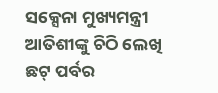ସକ୍ସେନା ମୁଖ୍ୟମନ୍ତ୍ରୀ ଆତିଶୀଙ୍କୁ ଚିଠି ଲେଖି ଛଟ୍ ପର୍ବର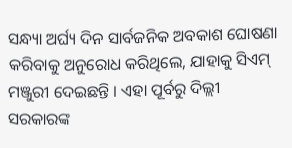ସନ୍ଧ୍ୟା ଅର୍ଘ୍ୟ ଦିନ ସାର୍ବଜନିକ ଅବକାଶ ଘୋଷଣା କରିବାକୁ ଅନୁରୋଧ କରିଥିଲେ, ଯାହାକୁ ସିଏମ୍ ମଞ୍ଜୁରୀ ଦେଇଛନ୍ତି । ଏହା ପୂର୍ବରୁ ଦିଲ୍ଲୀ ସରକାରଙ୍କ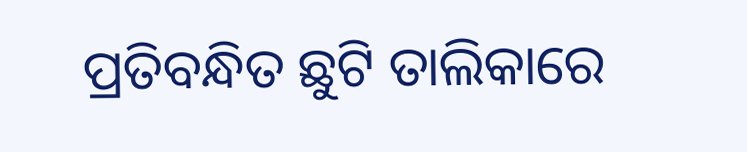ପ୍ରତିବନ୍ଧିତ ଛୁଟି ତାଲିକାରେ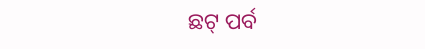ଛଟ୍ ପର୍ବ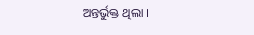ଅନ୍ତର୍ଭୁକ୍ତ ଥିଲା ।